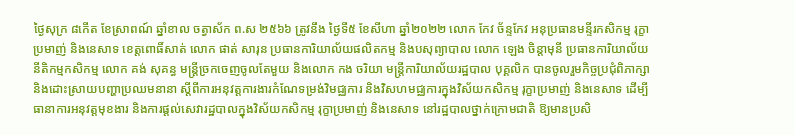ថ្ងៃសុក្រ ៨កើត ខែស្រាពណ៍ ឆ្នាំខាល ចត្វាស័ក ព.ស ២៥៦៦ ត្រូវនឹង ថ្ងៃទី៥ ខែសីហា ឆ្នាំ២០២២ លោក កែវ ច័ន្ទកែវ អនុប្រធានមន្ទីរកសិកម្ម រុក្ខាប្រមាញ់ និងនេសាទ ខេត្តពោធិ៍សាត់ លោក ផាត់ សារុន ប្រធានការិយាល័យផលិតកម្ម និងបសុព្យាបាល លោក ឡេង ចិន្តាមុនី ប្រធានការិយាល័យ នីតិកម្មកសិកម្ម លោក គង់ សុគន្ធ មន្រ្តីច្រកចេញចូលតែមួយ និងលោក កង ចរិយា មន្រ្តីការិយាល័យរដ្ឋបាល បុគ្គលិក បានចូលរួមកិច្ចប្រជុំពិភាក្សា និងដោះស្រាយបញ្ហាប្រឈមនានា ស្តីពីការអនុវត្តការងារកំណែទម្រង់វិមជ្ឈការ និងវិសហមជ្ឈការក្នុងវិស័យកសិកម្ម រុក្ខាប្រមាញ់ និងនេសាទ ដើម្បីធានាការអនុវត្តមុខងារ និងការផ្តល់សេវារដ្ឋបាលក្នុងវិស័យកសិកម្ម រុក្ខាប្រមាញ់ និងនេសាទ នៅរដ្ឋបាលថ្នាក់ក្រោមជាតិ ឱ្យមានប្រសិ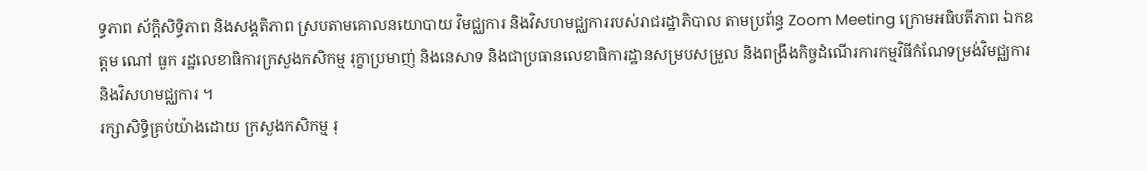ទ្ធភាព ស័ក្ដិសិទ្ធិភាព និងសង្គតិភាព ស្របតាមគោលនយោបាយ វិមជ្ឈការ និងវិសហមជ្ឈការរបស់រាជរដ្ឋាភិបាល តាមប្រព័ន្ធ Zoom Meeting ក្រោមអធិបតីភាព ឯកឧត្តម ណៅ ធួក រដ្ឋលេខាធិការក្រសួងកសិកម្ម រុក្ខាប្រមាញ់ និងនេសាទ និងជាប្រធានលេខាធិការដ្ឋានសម្របសម្រួល និងពង្រឹងកិច្ចដំណើរការកម្មវិធីកំណែទម្រង់វិមជ្ឈការ និងវិសហមជ្ឈការ ។
រក្សាសិទិ្ធគ្រប់យ៉ាងដោយ ក្រសួងកសិកម្ម រុ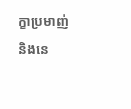ក្ខាប្រមាញ់ និងនេ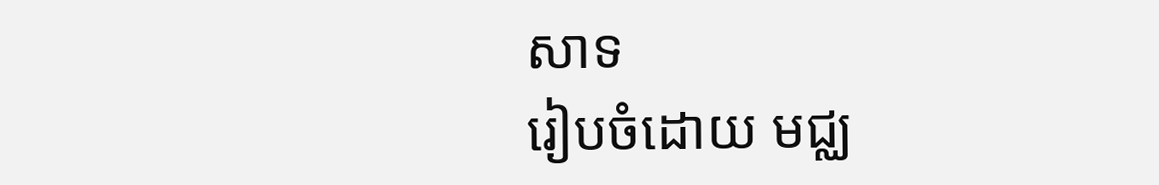សាទ
រៀបចំដោយ មជ្ឈ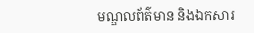មណ្ឌលព័ត៌មាន និងឯកសារ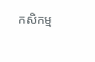កសិកម្ម